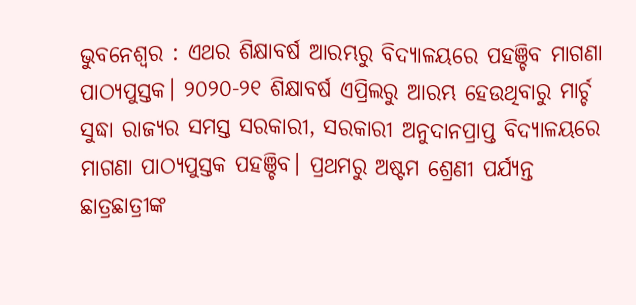ଭୁବନେଶ୍ୱର : ଏଥର ଶିକ୍ଷାବର୍ଷ ଆରମ୍ଭରୁ ବିଦ୍ୟାଳୟରେ ପହଞ୍ଚିବ ମାଗଣା ପାଠ୍ୟପୁସ୍ତକ। ୨୦୨୦-୨୧ ଶିକ୍ଷାବର୍ଷ ଏପ୍ରିଲରୁ ଆରମ୍ଭ ହେଉଥିବାରୁ ମାର୍ଚ୍ଚ ସୁଦ୍ଧା ରାଜ୍ୟର ସମସ୍ତ ସରକାରୀ, ସରକାରୀ ଅନୁଦାନପ୍ରାପ୍ତ ବିଦ୍ୟାଳୟରେ ମାଗଣା ପାଠ୍ୟପୁସ୍ତକ ପହଞ୍ଚିବ। ପ୍ରଥମରୁ ଅଷ୍ଟମ ଶ୍ରେଣୀ ପର୍ଯ୍ୟନ୍ତ ଛାତ୍ରଛାତ୍ରୀଙ୍କ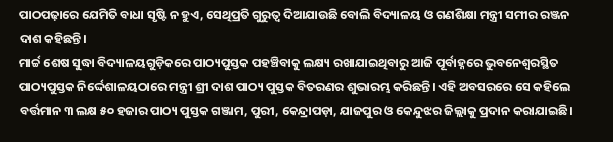ପାଠପଢ଼ାରେ ଯେମିତି ବାଧା ସୃଷ୍ଟି ନ ହୁଏ, ସେଥିପ୍ରତି ଗୁରୁତ୍ବ ଦିଆଯାଉଛି ବୋଲି ବିଦ୍ୟାଳୟ ଓ ଗଣଶିକ୍ଷା ମନ୍ତ୍ରୀ ସମୀର ରଞ୍ଜନ ଦାଶ କହିଛନ୍ତି।
ମାର୍ଚ୍ଚ ଶେଷ ସୁଦ୍ଧା ବିଦ୍ୟାଳୟଗୁଡ଼ିକରେ ପାଠ୍ୟପୁସ୍ତକ ପହଞ୍ଚିବାକୁ ଲକ୍ଷ୍ୟ ରଖାଯାଇଥିବାରୁ ଆଜି ପୂର୍ବାହ୍ନରେ ଭୁବନେଶ୍ୱରସ୍ଥିତ ପାଠ୍ୟପୁସ୍ତକ ନିର୍ଦ୍ଦେଶାଳୟଠାରେ ମନ୍ତ୍ରୀ ଶ୍ରୀ ଦାଶ ପାଠ୍ୟ ପୁସ୍ତକ ବିତରଣର ଶୁଭାରମ୍ଭ କରିଛନ୍ତି। ଏହି ଅବସରରେ ସେ କହିଲେ ବର୍ତ୍ତମାନ ୩ ଲକ୍ଷ ୫୦ ହଜାର ପାଠ୍ୟ ପୁସ୍ତକ ଗଞ୍ଜାମ, ପୁରୀ, କେନ୍ଦ୍ରାପଡ଼ା, ଯାଜପୁର ଓ କେନ୍ଦୁଝର ଜିଲ୍ଲାକୁ ପ୍ରଦାନ କରାଯାଇଛି।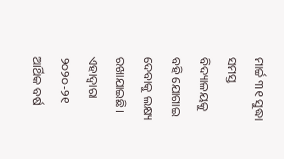ମାର୍ଚ୍ଚ ୩୧ ସୁଦ୍ଧା ସମସ୍ତ ବିଦ୍ୟାଳୟକୁ ବହି ଯୋଗାଇ ଦେବାକୁ ଲକ୍ଷ୍ୟ ରଖାଯାଇଛି। ଏହାଦ୍ୱାରା ୨୦୨୦-୨୧ ଆର୍ଥିକ ବର୍ଷ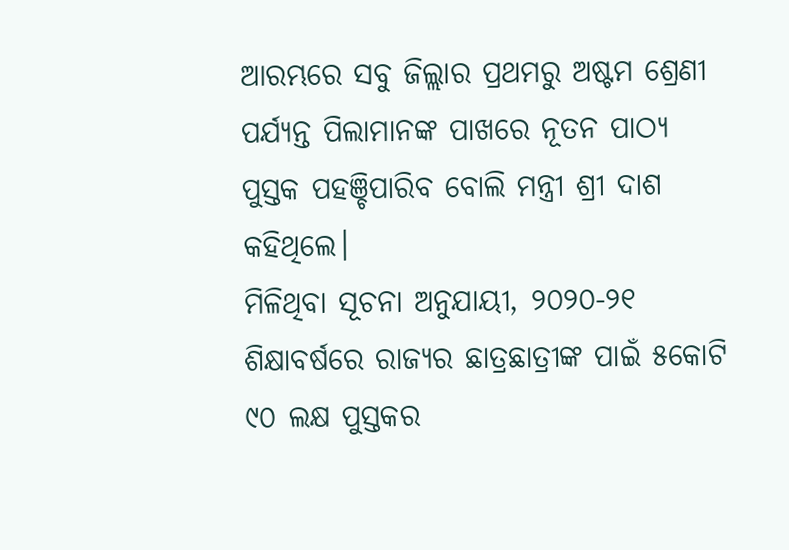ଆରମ୍ଭରେ ସବୁ ଜିଲ୍ଲାର ପ୍ରଥମରୁ ଅଷ୍ଟମ ଶ୍ରେଣୀ ପର୍ଯ୍ୟନ୍ତ ପିଲାମାନଙ୍କ ପାଖରେ ନୂତନ ପାଠ୍ୟ ପୁସ୍ତକ ପହଞ୍ଚିପାରିବ ବୋଲି ମନ୍ତ୍ରୀ ଶ୍ରୀ ଦାଶ କହିଥିଲେ।
ମିଳିଥିବା ସୂଚନା ଅନୁଯାୟୀ, ୨୦୨୦-୨୧ ଶିକ୍ଷାବର୍ଷରେ ରାଜ୍ୟର ଛାତ୍ରଛାତ୍ରୀଙ୍କ ପାଇଁ ୫କୋଟି ୯୦ ଲକ୍ଷ ପୁସ୍ତକର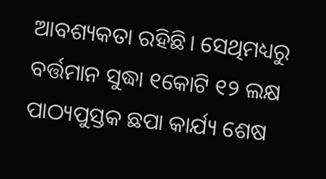ଆବଶ୍ୟକତା ରହିଛି। ସେଥିମଧ୍ୟରୁ ବର୍ତ୍ତମାନ ସୁଦ୍ଧା ୧କୋଟି ୧୨ ଲକ୍ଷ ପାଠ୍ୟପୁସ୍ତକ ଛପା କାର୍ଯ୍ୟ ଶେଷ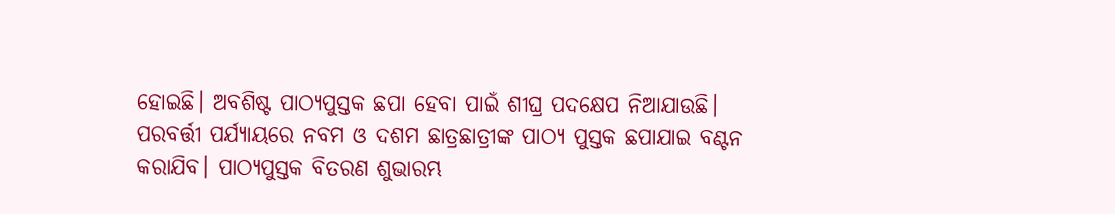ହୋଇଛି। ଅବଶିଷ୍ଟ ପାଠ୍ୟପୁସ୍ତକ ଛପା ହେବା ପାଇଁ ଶୀଘ୍ର ପଦକ୍ଷେପ ନିଆଯାଉଛି। ପରବର୍ତ୍ତୀ ପର୍ଯ୍ୟାୟରେ ନବମ ଓ ଦଶମ ଛାତ୍ରଛାତ୍ରୀଙ୍କ ପାଠ୍ୟ ପୁସ୍ତକ ଛପାଯାଇ ବଣ୍ଟନ କରାଯିବ। ପାଠ୍ୟପୁସ୍ତକ ବିତରଣ ଶୁଭାରମ୍ଭ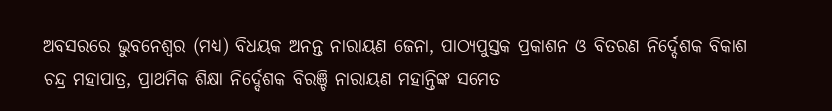ଅବସରରେ ଭୁବନେଶ୍ୱର (ମଧ୍ୟ) ବିଧୟକ ଅନନ୍ତ ନାରାୟଣ ଜେନା, ପାଠ୍ୟପୁସ୍ତକ ପ୍ରକାଶନ ଓ ବିତରଣ ନିର୍ଦ୍ଦେଶକ ବିକାଶ ଚନ୍ଦ୍ର ମହାପାତ୍ର, ପ୍ରାଥମିକ ଶିକ୍ଷା ନିର୍ଦ୍ଦେଶକ ବିରଞ୍ଚି ନାରାୟଣ ମହାନ୍ତିଙ୍କ ସମେତ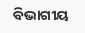ବିଭାଗୀୟ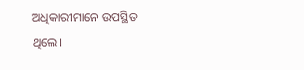ଅଧିକାରୀମାନେ ଉପସ୍ଥିତ ଥିଲେ।